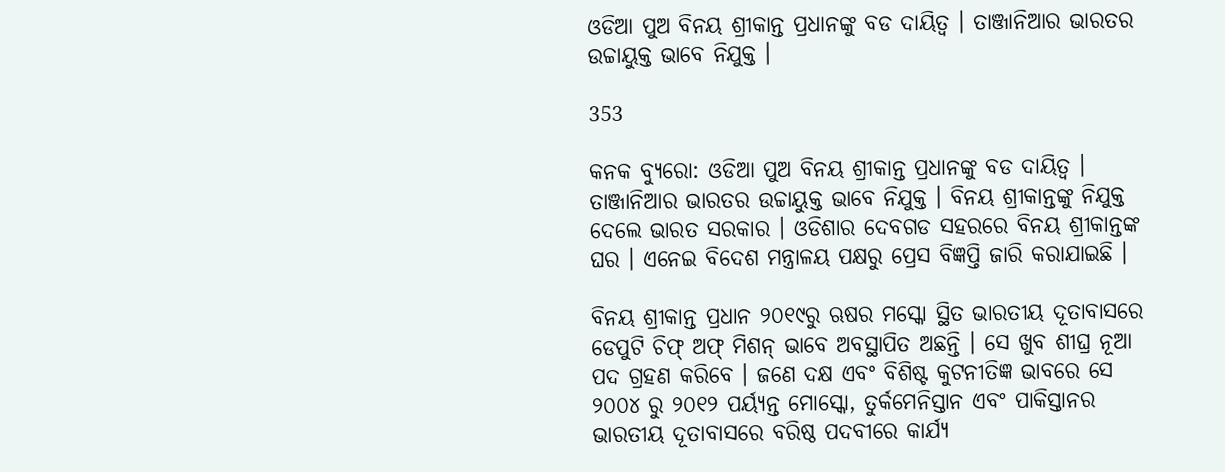ଓଡିଆ ପୁଅ ବିନୟ ଶ୍ରୀକାନ୍ତ ପ୍ରଧାନଙ୍କୁ ବଡ ଦାୟିତ୍ୱ । ତାଞ୍ଜାନିଆର ଭାରତର ଉଚ୍ଚାୟୁକ୍ତ ଭାବେ ନିଯୁକ୍ତ ।

353

କନକ ବ୍ୟୁରୋ: ଓଡିଆ ପୁଅ ବିନୟ ଶ୍ରୀକାନ୍ତ ପ୍ରଧାନଙ୍କୁ ବଡ ଦାୟିତ୍ୱ । ତାଞ୍ଜାନିଆର ଭାରତର ଉଚ୍ଚାୟୁକ୍ତ ଭାବେ ନିଯୁକ୍ତ । ବିନୟ ଶ୍ରୀକାନ୍ତଙ୍କୁ ନିଯୁକ୍ତ ଦେଲେ ଭାରତ ସରକାର । ଓଡିଶାର ଦେବଗଡ ସହରରେ ବିନୟ ଶ୍ରୀକାନ୍ତଙ୍କ ଘର । ଏନେଇ ବିଦେଶ ମନ୍ତ୍ରାଳୟ ପକ୍ଷରୁ ପ୍ରେସ ବିଜ୍ଞପ୍ତି ଜାରି କରାଯାଇଛି ।

ବିନୟ ଶ୍ରୀକାନ୍ତ ପ୍ରଧାନ ୨୦୧୯ରୁ ଋଷର ମସ୍କୋ ସ୍ଥିତ ଭାରତୀୟ ଦୂତାବାସରେ ଡେପୁଟି ଚିଫ୍ ଅଫ୍ ମିଶନ୍ ଭାବେ ଅବସ୍ଥାପିତ ଅଛନ୍ତି । ସେ ଖୁବ ଶୀଘ୍ର ନୂଆ ପଦ ଗ୍ରହଣ କରିବେ । ଜଣେ ଦକ୍ଷ ଏବଂ ବିଶିଷ୍ଟ କୁଟନୀତିଜ୍ଞ ଭାବରେ ସେ ୨୦୦୪ ରୁ ୨୦୧୨ ପର୍ୟ୍ୟନ୍ତ ମୋସ୍କୋ, ତୁର୍କମେନିସ୍ତାନ ଏବଂ ପାକିସ୍ତାନର ଭାରତୀୟ ଦୂତାବାସରେ ବରିଷ୍ଠ ପଦବୀରେ କାର୍ଯ୍ୟ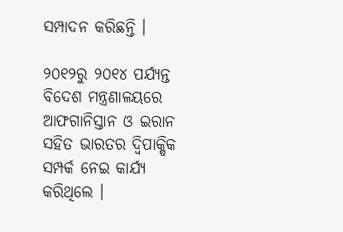ସମ୍ପାଦନ କରିଛନ୍ତି ।

୨୦୧୨ରୁ ୨୦୧୪ ପର୍ଯ୍ୟନ୍ତ ବିଦେଶ ମନ୍ତ୍ରଣାଳୟରେ ଆଫଗାନିସ୍ତାନ ଓ ଇରାନ ସହିତ ଭାରତର ଦ୍ୱିପାକ୍ଷିକ ସମ୍ପର୍କ ନେଇ କାର୍ଯ୍ୟ କରିଥିଲେ ।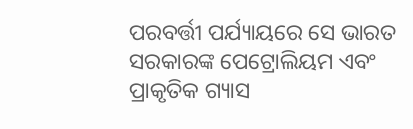ପରବର୍ତ୍ତୀ ପର୍ଯ୍ୟାୟରେ ସେ ଭାରତ ସରକାରଙ୍କ ପେଟ୍ରୋଲିୟମ ଏବଂ ପ୍ରାକୃତିକ ଗ୍ୟାସ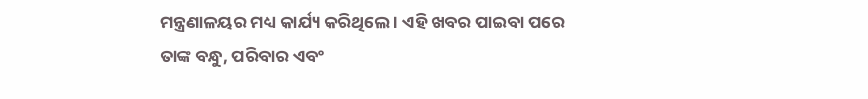ମନ୍ତ୍ରଣାଳୟର ମଧ୍ୟ କାର୍ଯ୍ୟ କରିଥିଲେ । ଏହି ଖବର ପାଇବା ପରେ ତାଙ୍କ ବନ୍ଧୁ, ପରିବାର ଏବଂ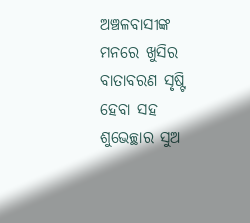ଅଞ୍ଚଳବାସୀଙ୍କ ମନରେ ଖୁସିର ବାତାବରଣ ସୃଷ୍ଟି ହେବା ସହ ଶୁଭେଚ୍ଛାର ସୁଅ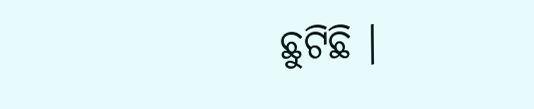ଛୁଟିଛି ।